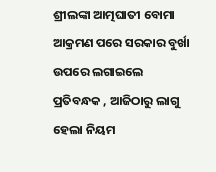ଶ୍ରୀଲଙ୍କା ଆତ୍ମଘାତୀ ବୋମା ଆକ୍ରମଣ ପରେ ସରକାର ବୁର୍ଖା ଉପରେ ଲଗାଇଲେ ପ୍ରତିବନ୍ଧକ , ଆଜିଠାରୁ ଲାଗୁ ହେଲା ନିୟମ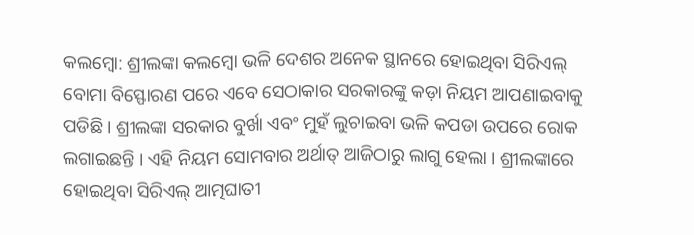କଲମ୍ବୋ: ଶ୍ରୀଲଙ୍କା କଲମ୍ବୋ ଭଳି ଦେଶର ଅନେକ ସ୍ଥାନରେ ହୋଇଥିବା ସିରିଏଲ୍ ବୋମା ବିସ୍ଫୋରଣ ପରେ ଏବେ ସେଠାକାର ସରକାରଙ୍କୁ କଡ଼ା ନିୟମ ଆପଣାଇବାକୁ ପଡିଛି । ଶ୍ରୀଲଙ୍କା ସରକାର ବୁର୍ଖା ଏବଂ ମୁହଁ ଲୁଚାଇବା ଭଳି କପଡା ଉପରେ ରୋକ ଲଗାଇଛନ୍ତି । ଏହି ନିୟମ ସୋମବାର ଅର୍ଥାତ୍ ଆଜିଠାରୁ ଲାଗୁ ହେଲା । ଶ୍ରୀଲଙ୍କାରେ ହୋଇଥିବା ସିରିଏଲ୍ ଆତ୍ମଘାତୀ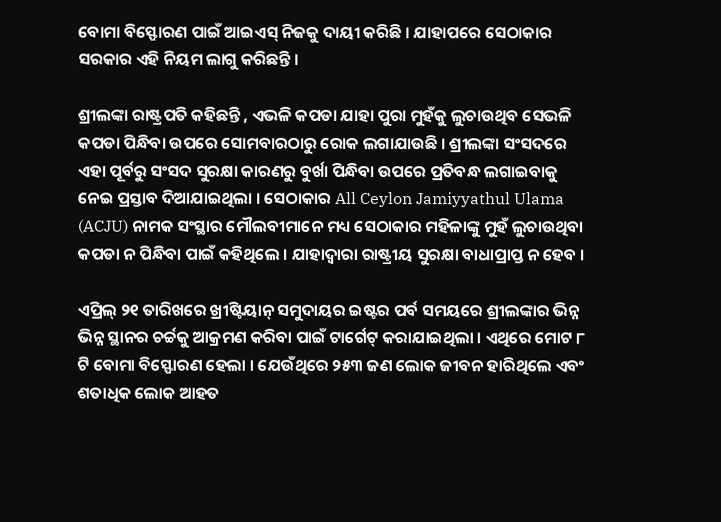ବୋମା ବିସ୍ଫୋରଣ ପାଇଁ ଆଇଏସ୍ ନିଜକୁ ଦାୟୀ କରିଛି । ଯାହାପରେ ସେଠାକାର ସରକାର ଏହି ନିୟମ ଲାଗୁ କରିଛନ୍ତି ।

ଶ୍ରୀଲଙ୍କା ରାଷ୍ଟ୍ରପତି କହିଛନ୍ତି , ଏଭଳି କପଡା ଯାହା ପୁରା ମୁହଁକୁ ଲୁଚାଉଥିବ ସେଭଳି କପଡା ପିନ୍ଧିବା ଉପରେ ସୋମବାରଠାରୁ ରୋକ ଲଗାଯାଉଛି । ଶ୍ରୀଲଙ୍କା ସଂସଦରେ ଏହା ପୂର୍ବରୁ ସଂସଦ ସୁରକ୍ଷା କାରଣରୁ ବୁର୍ଖା ପିନ୍ଧିବା ଉପରେ ପ୍ରତିବନ୍ଧ ଲଗାଇବାକୁ ନେଇ ପ୍ରସ୍ତାବ ଦିଆଯାଇଥିଲା । ସେଠାକାର All Ceylon Jamiyyathul Ulama (ACJU) ନାମକ ସଂସ୍ଥାର ମୌଲବୀମାନେ ମଧ୍ୟ ସେଠାକାର ମହିଳାଙ୍କୁ ମୁହଁ ଲୁଚାଉଥିବା କପଡା ନ ପିନ୍ଧିବା ପାଇଁ କହିଥିଲେ । ଯାହାଦ୍ୱାରା ରାଷ୍ଟ୍ରୀୟ ସୁରକ୍ଷା ବାଧାପ୍ରାପ୍ତ ନ ହେବ ।

ଏପ୍ରିଲ୍ ୨୧ ତାରିଖରେ ଖ୍ରୀଷ୍ଟିୟାନ୍ ସମୁଦାୟର ଇଷ୍ଟର ପର୍ବ ସମୟରେ ଶ୍ରୀଲଙ୍କାର ଭିନ୍ନ ଭିନ୍ନ ସ୍ଥାନର ଚର୍ଚ୍ଚକୁ ଆକ୍ରମଣ କରିବା ପାଇଁ ଟାର୍ଗେଟ୍ କରାଯାଇଥିଲା । ଏଥିରେ ମୋଟ ୮ ଟି ବୋମା ବିସ୍ଫୋରଣ ହେଲା । ଯେଉଁଥିରେ ୨୫୩ ଜଣ ଲୋକ ଜୀବନ ହାରିଥିଲେ ଏବଂ ଶତାଧିକ ଲୋକ ଆହତ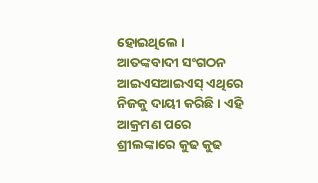ହୋଇଥିଲେ । ଆତଙ୍କବାଦୀ ସଂଗଠନ ଆଇଏସଆଇଏସ୍ ଏଥିରେ ନିଜକୁ ଦାୟୀ କରିଛି । ଏହି ଆକ୍ରମଣ ପରେ ଶ୍ରୀଲଙ୍କାରେ କୁଢ କୁଢ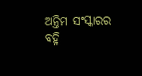ଅନ୍ତିମ ସଂସ୍କାରର ବହ୍ନି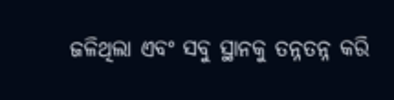ଜଳିଥିଲା ଏବଂ ସବୁ ସ୍ଥାନକୁ ତନ୍ନତନ୍ନ କରି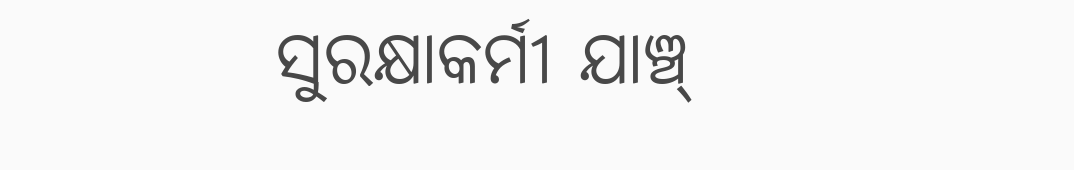ସୁରକ୍ଷାକର୍ମୀ ଯାଞ୍ଚ୍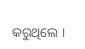କରୁଥିଲେ ।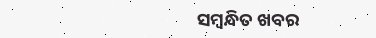ସମ୍ବନ୍ଧିତ ଖବର